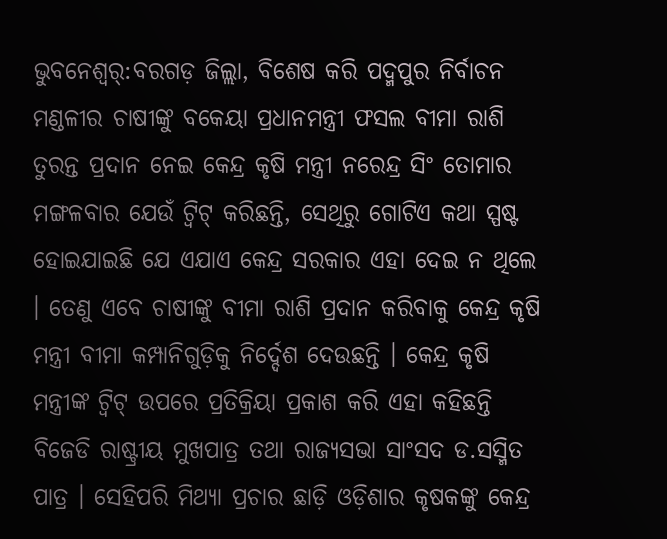ଭୁବନେଶ୍ୱର୍:ବରଗଡ଼ ଜିଲ୍ଲା, ବିଶେଷ କରି ପଦ୍ମପୁର ନିର୍ବାଚନ ମଣ୍ଡଳୀର ଚାଷୀଙ୍କୁ ବକେୟା ପ୍ରଧାନମନ୍ତ୍ରୀ ଫସଲ ବୀମା ରାଶି ତୁରନ୍ତ ପ୍ରଦାନ ନେଇ କେନ୍ଦ୍ର କୃଷି ମନ୍ତ୍ରୀ ନରେନ୍ଦ୍ର ସିଂ ତୋମାର ମଙ୍ଗଳବାର ଯେଉଁ ଟ୍ୱିଟ୍ କରିଛନ୍ତି, ସେଥିରୁ ଗୋଟିଏ କଥା ସ୍ପଷ୍ଟ ହୋଇଯାଇଛି ଯେ ଏଯାଏ କେନ୍ଦ୍ର ସରକାର ଏହା ଦେଇ ନ ଥିଲେ । ତେଣୁ ଏବେ ଚାଷୀଙ୍କୁ ବୀମା ରାଶି ପ୍ରଦାନ କରିବାକୁ କେନ୍ଦ୍ର କୃଷି ମନ୍ତ୍ରୀ ବୀମା କମ୍ପାନିଗୁଡ଼ିକୁ ନିର୍ଦ୍ଦେଶ ଦେଉଛନ୍ତି । କେନ୍ଦ୍ର କୃଷି ମନ୍ତ୍ରୀଙ୍କ ଟ୍ୱିଟ୍ ଉପରେ ପ୍ରତିକ୍ରିୟା ପ୍ରକାଶ କରି ଏହା କହିଛନ୍ତି ବିଜେଡି ରାଷ୍ଟ୍ରୀୟ ମୁଖପାତ୍ର ତଥା ରାଜ୍ୟସଭା ସାଂସଦ ଡ.ସସ୍ମିତ ପାତ୍ର । ସେହିପରି ମିଥ୍ୟା ପ୍ରଚାର ଛାଡ଼ି ଓଡ଼ିଶାର କୃଷକଙ୍କୁ କେନ୍ଦ୍ର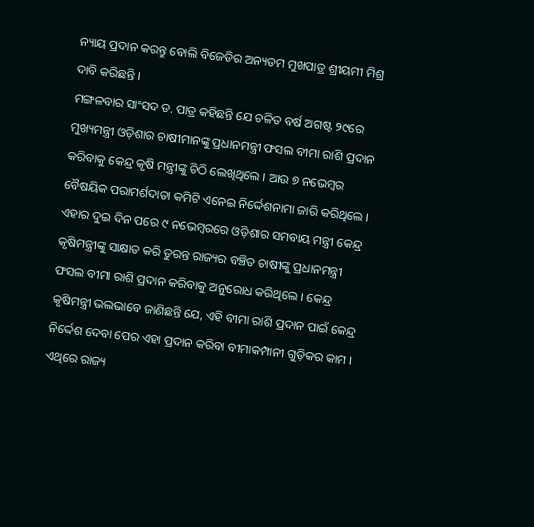ନ୍ୟାୟ ପ୍ରଦାନ କରନ୍ତୁ ବୋଲି ବିଜେଡିର ଅନ୍ୟତମ ମୁଖପାତ୍ର ଶ୍ରୀୟମୀ ମିଶ୍ର ଦାବି କରିଛନ୍ତି ।
ମଙ୍ଗଳବାର ସାଂସଦ ଡ. ପାତ୍ର କହିଛନ୍ତି ଯେ ଚଳିତ ବର୍ଷ ଅଗଷ୍ଟ ୨୯ରେ ମୁଖ୍ୟମନ୍ତ୍ରୀ ଓଡ଼ିଶାର ଚାଷୀମାନଙ୍କୁ ପ୍ରଧାନମନ୍ତ୍ରୀ ଫସଲ ବୀମା ରାଶି ପ୍ରଦାନ କରିବାକୁ କେନ୍ଦ୍ର କୃଷି ମନ୍ତ୍ରୀଙ୍କୁ ଚିଠି ଲେଖିଥିଲେ । ଆଉ ୭ ନଭେମ୍ବର ବୈଷୟିକ ପରାମର୍ଶଦାତା କମିଟି ଏନେଇ ନିର୍ଦ୍ଦେଶନାମା ଜାରି କରିଥିଲେ । ଏହାର ଦୁଇ ଦିନ ପରେ ୯ ନଭେମ୍ବରରେ ଓଡ଼ିଶାର ସମବାୟ ମନ୍ତ୍ରୀ କେନ୍ଦ୍ର କୃଷିମନ୍ତ୍ରୀଙ୍କୁ ସାକ୍ଷାତ କରି ତୁରନ୍ତ ରାଜ୍ୟର ବଞ୍ଚିତ ଚାଷୀଙ୍କୁ ପ୍ରଧାନମନ୍ତ୍ରୀ ଫସଲ ବୀମା ରାଶି ପ୍ରଦାନ କରିବାକୁ ଅନୁରୋଧ କରିଥିଲେ । କେନ୍ଦ୍ର କୃଷିମନ୍ତ୍ରୀ ଭଲଭାବେ ଜାଣିଛନ୍ତି ଯେ, ଏହି ବୀମା ରାଶି ପ୍ରଦାନ ପାଇଁ କେନ୍ଦ୍ର ନିର୍ଦ୍ଦେଶ ଦେବା ପେର ଏହା ପ୍ରଦାନ କରିବା ବୀମାକମ୍ପାନୀ ଗୁଡ଼ିକର କାମ । ଏଥିରେ ରାଜ୍ୟ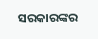ସରକାରଙ୍କର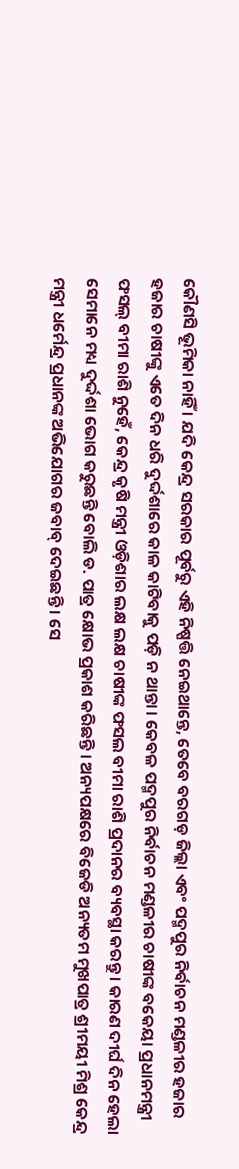କୌଣସି ଭୂମିକା ନାହିଁ । ଯଦି କେନ୍ଦ୍ର ସରକାର ପୂର୍ବରୁ ଏହି ନିଷ୍ପତ୍ତି ନେଇଥାନ୍ତେ, ତେବେ ବରଗଡ଼ ଜିଲ୍ଲା ଏବଂ ପଦ୍ମପୁର ନିର୍ବାଚନ ମଣ୍ଡଳୀର ହଜାର ହଜାର ଚାଷୀଙ୍କୁ ଏତେ ଦିନ ଧରି ଦୁର୍ଦ୍ଦଶାରେ କାଳ କାଟିବାକୁ ପଡ଼ି ନ ଥାନ୍ତା । କେବଳ ପଦ୍ମପୁର ନିର୍ବାଚନ ମଣ୍ଡଳୀର ଚାଷୀଙ୍କ ବକେୟା ପ୍ରଧାନମନ୍ତ୍ରୀ ଫସଲ୍ ବୀମା ରାଶି ନୁହେଁ, କେନ୍ଦ୍ର କୃଷି ମନ୍ତ୍ରୀ ଓଡ଼ିଶାର ଲକ୍ଷ ଲକ୍ଷ ଚାଷୀଙ୍କ ଫସଲ ବୀମା ରାଶି ପ୍ରଦାନର ବ୍ୟବସ୍ଥା କରନ୍ତୁ । କାରଣ ଦୀର୍ଘ ଦିନ ହେଲା ସେମାନେ ମଧ୍ୟ ଦୁର୍ଦ୍ଦଶା ଭୋଗ କରୁଛନ୍ତି ବୋଲି ଡ. ପାତ୍ର କ୍ଷୋଭ ପ୍ରକାଶ କରିଛନ୍ତି । ଅନ୍ୟପକ୍ଷରେ ବିଜେଡି ଅନ୍ୟତମ ମୁଖପାତ୍ର ଶ୍ରୀମୟୀ ମିଶ୍ର କେନ୍ଦ୍ର ମନ୍ତ୍ରୀ ଧର୍ମେନ୍ଦ୍ର ପ୍ରଧାନଙ୍କ ଅଭିଯୋଗର ଜବାବ୍ ଦେଇଛନ୍ତି । ସେ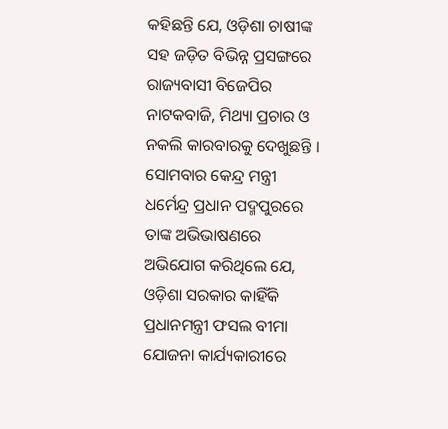କହିଛନ୍ତି ଯେ, ଓଡ଼ିଶା ଚାଷୀଙ୍କ ସହ ଜଡ଼ିତ ବିଭିନ୍ନ ପ୍ରସଙ୍ଗରେ ରାଜ୍ୟବାସୀ ବିଜେପିର ନାଟକବାଜି, ମିଥ୍ୟା ପ୍ରଚାର ଓ ନକଲି କାରବାରକୁ ଦେଖୁଛନ୍ତି । ସୋମବାର କେନ୍ଦ୍ର ମନ୍ତ୍ରୀ ଧର୍ମେନ୍ଦ୍ର ପ୍ରଧାନ ପଦ୍ମପୁରରେ ତାଙ୍କ ଅଭିଭାଷଣରେ ଅଭିଯୋଗ କରିଥିଲେ ଯେ, ଓଡ଼ିଶା ସରକାର କାହିଁକି ପ୍ରଧାନମନ୍ତ୍ରୀ ଫସଲ ବୀମା ଯୋଜନା କାର୍ଯ୍ୟକାରୀରେ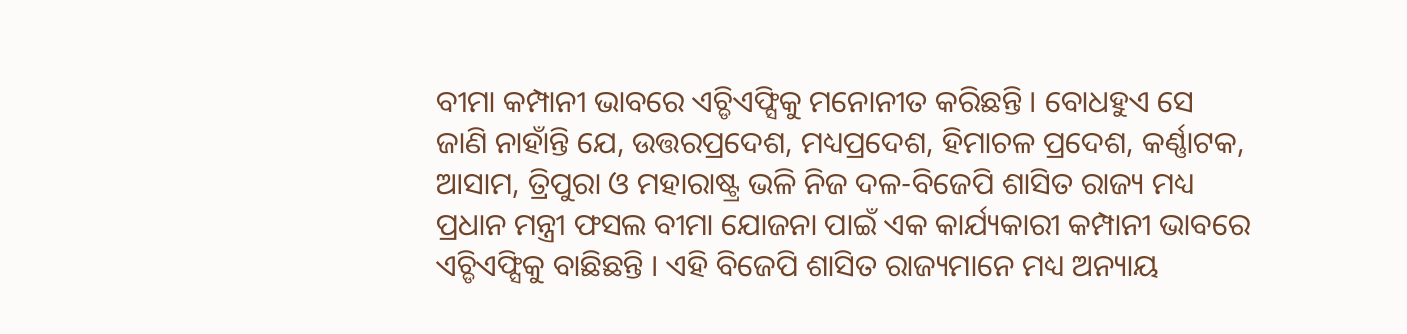ବୀମା କମ୍ପାନୀ ଭାବରେ ଏଚ୍ଡିଏଫ୍ସିକୁ ମନୋନୀତ କରିଛନ୍ତି । ବୋଧହୁଏ ସେ ଜାଣି ନାହାଁନ୍ତି ଯେ, ଉତ୍ତରପ୍ରଦେଶ, ମଧ୍ୟପ୍ରଦେଶ, ହିମାଚଳ ପ୍ରଦେଶ, କର୍ଣ୍ଣାଟକ, ଆସାମ, ତ୍ରିପୁରା ଓ ମହାରାଷ୍ଟ୍ର ଭଳି ନିଜ ଦଳ-ବିଜେପି ଶାସିତ ରାଜ୍ୟ ମଧ୍ୟ ପ୍ରଧାନ ମନ୍ତ୍ରୀ ଫସଲ ବୀମା ଯୋଜନା ପାଇଁ ଏକ କାର୍ଯ୍ୟକାରୀ କମ୍ପାନୀ ଭାବରେ ଏଚ୍ଡିଏଫ୍ସିକୁ ବାଛିଛନ୍ତି । ଏହି ବିଜେପି ଶାସିତ ରାଜ୍ୟମାନେ ମଧ୍ୟ ଅନ୍ୟାୟ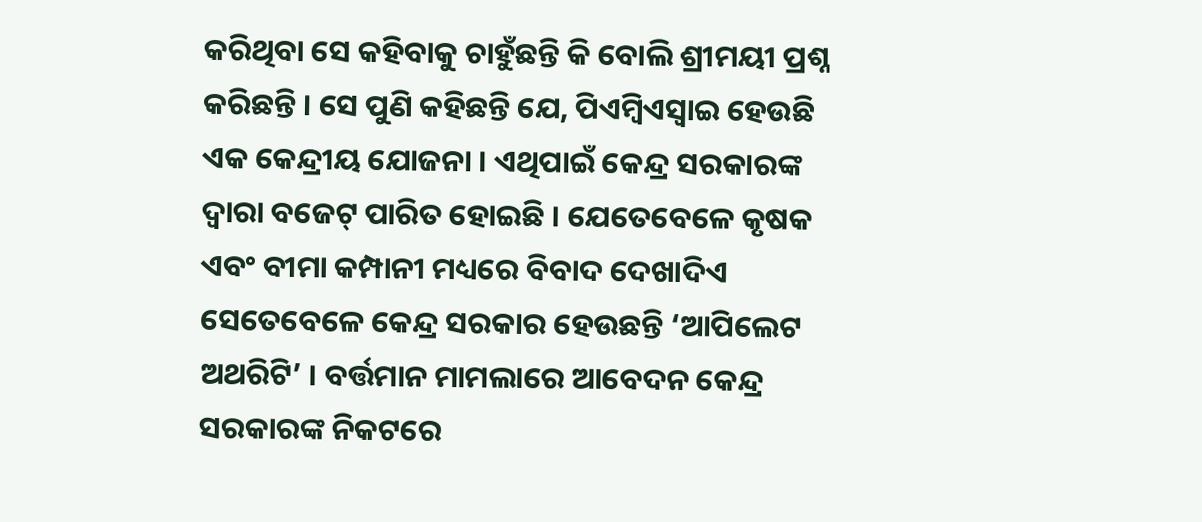କରିଥିବା ସେ କହିବାକୁ ଚାହୁଁଛନ୍ତି କି ବୋଲି ଶ୍ରୀମୟୀ ପ୍ରଶ୍ନ କରିଛନ୍ତି । ସେ ପୁଣି କହିଛନ୍ତି ଯେ, ପିଏମ୍ବିଏସ୍ୱାଇ ହେଉଛି ଏକ କେନ୍ଦ୍ରୀୟ ଯୋଜନା । ଏଥିପାଇଁ କେନ୍ଦ୍ର ସରକାରଙ୍କ ଦ୍ୱାରା ବଜେଟ୍ ପାରିତ ହୋଇଛି । ଯେତେବେଳେ କୃଷକ ଏବଂ ବୀମା କମ୍ପାନୀ ମଧ୍ୟରେ ବିବାଦ ଦେଖାଦିଏ ସେତେବେଳେ କେନ୍ଦ୍ର ସରକାର ହେଉଛନ୍ତି ‘ଆପିଲେଟ ଅଥରିଟି’ । ବର୍ତ୍ତମାନ ମାମଲାରେ ଆବେଦନ କେନ୍ଦ୍ର ସରକାରଙ୍କ ନିକଟରେ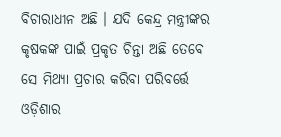ବିଚାରାଧୀନ ଅଛି । ଯଦି କେନ୍ଦ୍ର ମନ୍ତ୍ରୀଙ୍କର କୃଷକଙ୍କ ପାଇଁ ପ୍ରକୃତ ଚିନ୍ତା ଅଛି ତେବେ ସେ ମିଥ୍ୟା ପ୍ରଚାର କରିବା ପରିବର୍ତ୍ତେ ଓଡ଼ିଶାର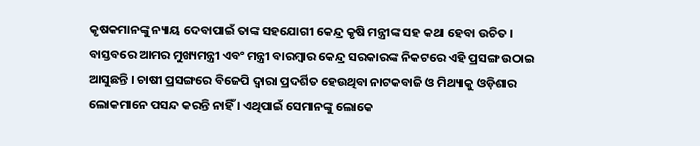କୃଷକମାନଙ୍କୁ ନ୍ୟାୟ ଦେବାପାଇଁ ତାଙ୍କ ସହଯୋଗୀ କେନ୍ଦ୍ର କୃଷି ମନ୍ତ୍ରୀଙ୍କ ସହ କଥା ହେବା ଉଚିତ । ବାସ୍ତବରେ ଆମର ମୁଖ୍ୟମନ୍ତ୍ରୀ ଏବଂ ମନ୍ତ୍ରୀ ବାରମ୍ବାର କେନ୍ଦ୍ର ସରକାରଙ୍କ ନିକଟରେ ଏହି ପ୍ରସଙ୍ଗ ଉଠାଇ ଆସୁଛନ୍ତି । ଚାଷୀ ପ୍ରସଙ୍ଗରେ ବିଜେପି ଦ୍ୱାରା ପ୍ରଦର୍ଶିତ ହେଉଥିବା ନାଟକବାଜି ଓ ମିଥ୍ୟାକୁ ଓଡ଼ିଶାର ଲୋକମାନେ ପସନ୍ଦ କରନ୍ତି ନାହିଁ । ଏଥିପାଇଁ ସେମାନଙ୍କୁ ଲୋକେ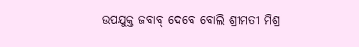ଉପଯୁକ୍ତ ଜବାବ୍ ଦେବେ ବୋଲି ଶ୍ରୀମତୀ ମିଶ୍ର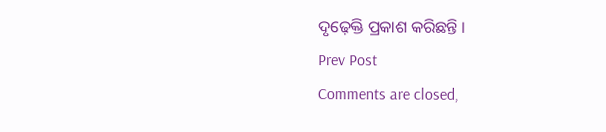ଦୃଢ଼େକ୍ତି ପ୍ରକାଶ କରିଛନ୍ତି ।
Prev Post
Comments are closed,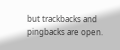but trackbacks and pingbacks are open.